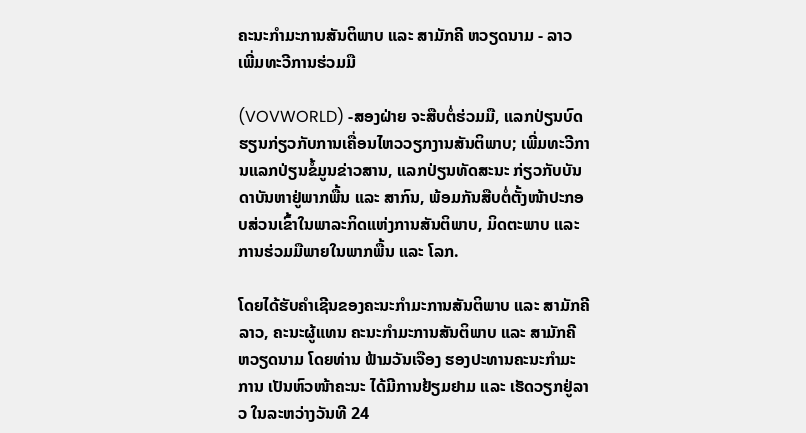ຄະນະກໍາມະການສັນຕິພາບ ແລະ ສາມັກຄີ ຫວຽດນາມ - ລາວ ເພີ່ມທະວີການຮ່ວມມື

(VOVWORLD) -ສອງຝ່າຍ ຈະສືບຕໍ່ຮ່ວມມື, ແລກປ່ຽນບົດຮຽນກ່ຽວກັບການເຄື່ອນໄຫວວຽກງານສັນຕິພາບ; ເພີ່ມທະວີການແລກປ່ຽນຂໍ້ມູນຂ່າວສານ, ແລກປ່ຽນທັດສະນະ ກ່ຽວກັບບັນດາບັນຫາຢູ່ພາກພື້ນ ແລະ ສາກົນ, ພ້ອມກັນສືບຕໍ່ຕັ້ງໜ້າປະກອບສ່ວນເຂົ້າໃນພາລະກິດແຫ່ງການສັນຕິພາບ, ມິດຕະພາບ ແລະ ການຮ່ວມມືພາຍໃນພາກພື້ນ ແລະ ໂລກ.

ໂດຍໄດ້ຮັບຄໍາເຊີນຂອງຄະນະກໍາມະການສັນຕິພາບ ແລະ ສາມັກຄີ ລາວ, ຄະນະຜູ້ແທນ ຄະນະກໍາມະການສັນຕິພາບ ແລະ ສາມັກຄີ ຫວຽດນາມ ໂດຍທ່ານ ຟ້າມວັນເຈືອງ ຮອງປະທານຄະນະກໍາມະການ ເປັນຫົວໜ້າຄະນະ ໄດ້ມີການຢ້ຽມຢາມ ແລະ ເຮັດວຽກຢູ່ລາວ ໃນລະຫວ່າງວັນທີ 24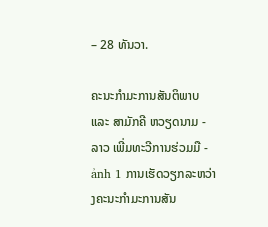– 28 ທັນວາ.

ຄະນະກໍາມະການສັນຕິພາບ ແລະ ສາມັກຄີ ຫວຽດນາມ - ລາວ ເພີ່ມທະວີການຮ່ວມມື - ảnh 1 ການເຮັດວຽກລະຫວ່າງຄະນະກໍາມະການສັນ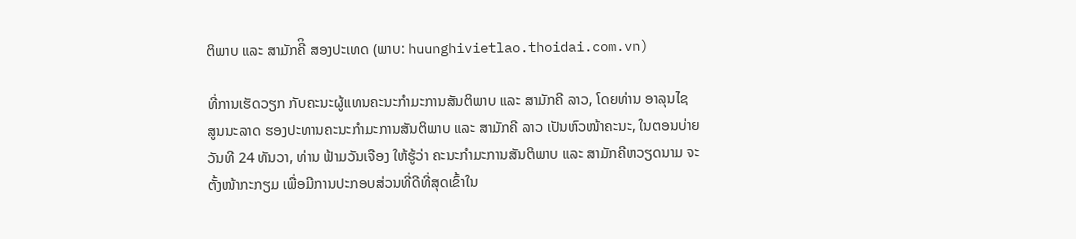ຕິພາບ ແລະ ສາມັກຄີິ ສອງປະເທດ (ພາບ: huunghivietlao.thoidai.com.vn)

ທີ່ການເຮັດວຽກ ກັບຄະນະຜູ້ແທນຄະນະກໍາມະການສັນຕິພາບ ແລະ ສາມັກຄີ ລາວ, ໂດຍທ່ານ ອາລຸນໄຊ ສູນນະລາດ ຮອງປະທານຄະນະກໍາມະການສັນຕິພາບ ແລະ ສາມັກຄີ ລາວ ເປັນຫົວໜ້າຄະນະ, ໃນຕອນບ່າຍວັນທີ 24 ທັນວາ, ທ່ານ ຟ້າມວັນເຈືອງ ໃຫ້ຮູ້ວ່າ ຄະນະກໍາມະການສັນຕິພາບ ແລະ ສາມັກຄີຫວຽດນາມ ຈະຕັ້ງໜ້າກະກຽມ ເພື່ອມີການປະກອບສ່ວນທີ່ດີທີ່ສຸດເຂົ້າໃນ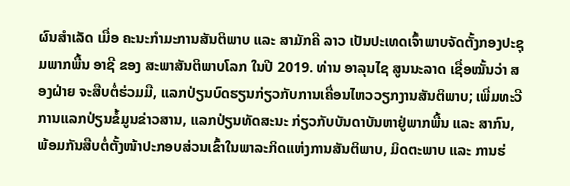ຜົນສໍາເລັດ ເມື່ອ ຄະນະກໍາມະການສັນຕິພາບ ແລະ ສາມັກຄີ ລາວ ເປັນປະເທດເຈົ້າພາບຈັດຕັ້ງກອງປະຊຸມພາກພື້ນ ອາຊີ ຂອງ ສະພາສັນຕິພາບໂລກ ໃນປີ 2019. ທ່ານ ອາລຸນໄຊ ສູນນະລາດ ເຊື່ອໝັ້ນວ່າ ສອງຝ່າຍ ຈະສືບຕໍ່ຮ່ວມມື, ແລກປ່ຽນບົດຮຽນກ່ຽວກັບການເຄື່ອນໄຫວວຽກງານສັນຕິພາບ; ເພີ່ມທະວີການແລກປ່ຽນຂໍ້ມູນຂ່າວສານ, ແລກປ່ຽນທັດສະນະ ກ່ຽວກັບບັນດາບັນຫາຢູ່ພາກພື້ນ ແລະ ສາກົນ, ພ້ອມກັນສືບຕໍ່ຕັ້ງໜ້າປະກອບສ່ວນເຂົ້າໃນພາລະກິດແຫ່ງການສັນຕິພາບ, ມິດຕະພາບ ແລະ ການຮ່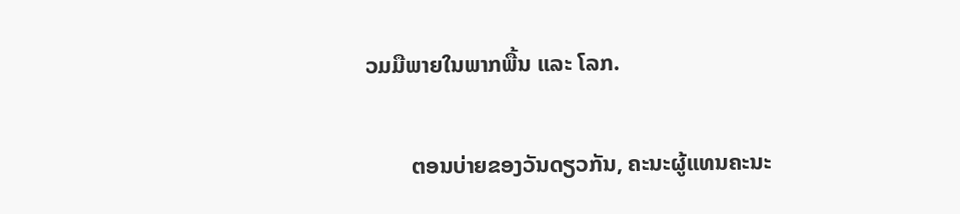ວມມືພາຍໃນພາກພື້ນ ແລະ ໂລກ.

        ຕອນບ່າຍຂອງວັນດຽວກັນ, ຄະນະຜູ້ແທນຄະນະ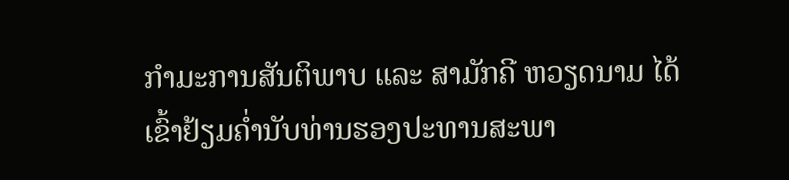ກໍາມະການສັນຕິພາບ ແລະ ສາມັກຄີ ຫວຽດນາມ ໄດ້ເຂົ້າຢ້ຽມຄໍ່ານັບທ່ານຮອງປະທານສະພາ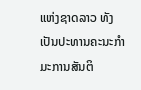ແຫ່ງຊາດລາວ ທັງເປັນປະທານຄະນະກໍາມະການສັນຕິ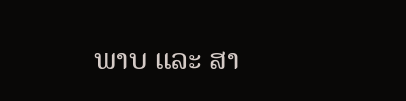ພາບ ແລະ ສາ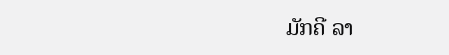ມັກຄີ ລາ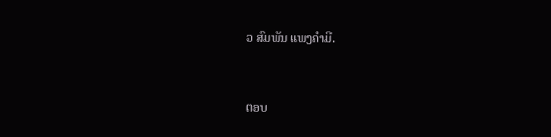ວ ສົມພັນ ແພງຄໍາມີ.


ຕອບ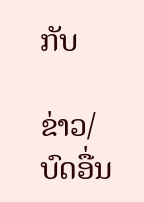ກັບ

ຂ່າວ/ບົດອື່ນ